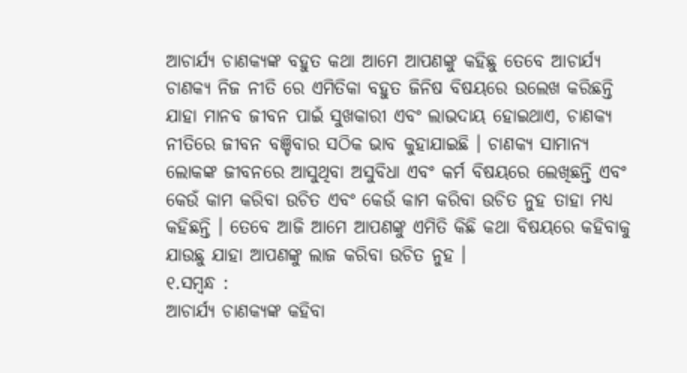ଆଚାର୍ଯ୍ୟ ଚାଣକ୍ୟଙ୍କ ବହୁତ କଥା ଆମେ ଆପଣଙ୍କୁ କହିଛୁ ତେବେ ଆଚାର୍ଯ୍ୟ ଚାଣକ୍ୟ ନିଜ ନୀତି ରେ ଏମିତିକା ବହୁତ ଜିନିଷ ବିଷୟରେ ଉଲେଖ କରିଛନ୍ତି ଯାହା ମାନବ ଜୀବନ ପାଇଁ ସୁଖକାରୀ ଏବଂ ଲାଭଦାୟ ହୋଇଥାଏ, ଚାଣକ୍ୟ ନୀତିରେ ଜୀବନ ବଞ୍ଚିବାର ସଠିକ ଭାବ କୁହାଯାଇଛି । ଚାଣକ୍ୟ ସାମାନ୍ୟ ଲୋକଙ୍କ ଜୀବନରେ ଆସୁଥିବା ଅସୁବିଧା ଏବଂ କର୍ମ ବିଷୟରେ ଲେଖିଛନ୍ତି ଏବଂ କେଉଁ କାମ କରିବା ଉଚିତ ଏବଂ କେଉଁ କାମ କରିବା ଉଚିତ ନୁହ ତାହା ମଧ୍ୟ କହିଛନ୍ତି । ତେବେ ଆଜି ଆମେ ଆପଣଙ୍କୁ ଏମିତି କିଛି କଥା ବିଷୟରେ କହିବାକୁ ଯାଉଛୁ ଯାହା ଆପଣଙ୍କୁ ଲାଜ କରିବା ଉଚିତ ନୁହ ।
୧.ସମ୍ବନ୍ଧ :
ଆଚାର୍ଯ୍ୟ ଚାଣକ୍ୟଙ୍କ କହିବା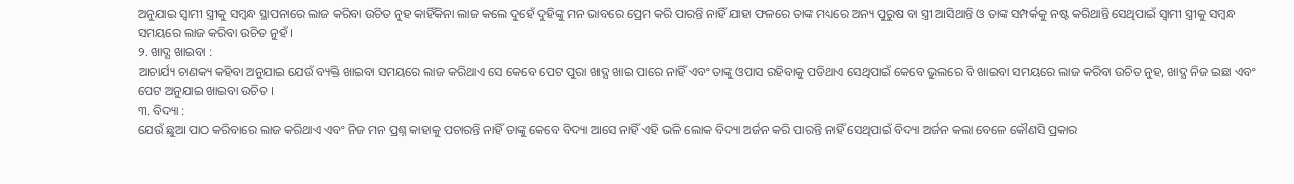ଅନୁଯାଇ ସ୍ଵାମୀ ସ୍ତ୍ରୀକୁ ସମ୍ବନ୍ଧ ସ୍ଥାପନାରେ ଲାଜ କରିବା ଉଚିତ ନୁହ କାହିଁକିନା ଲାଜ କଲେ ଦୁହେଁ ଦୁହିଙ୍କୁ ମନ ଭାବରେ ପ୍ରେମ କରି ପାରନ୍ତି ନାହିଁ ଯାହା ଫଳରେ ତାଙ୍କ ମଧ୍ୟରେ ଅନ୍ୟ ପୁରୁଷ ବା ସ୍ତ୍ରୀ ଆସିଥାନ୍ତି ଓ ତାଙ୍କ ସମ୍ପର୍କକୁ ନଷ୍ଟ କରିଥାନ୍ତି ସେଥିପାଇଁ ସ୍ଵାମୀ ସ୍ତ୍ରୀକୁ ସମ୍ବନ୍ଧ ସମୟରେ ଲାଜ କରିବା ଉଚିତ ନୁହଁ ।
୨. ଖାଦ୍ଯ ଖାଇବା :
ଆଚାର୍ଯ୍ୟ ଚାଣକ୍ୟ କହିବା ଅନୁଯାଇ ଯେଉଁ ବ୍ୟକ୍ତି ଖାଇବା ସମୟରେ ଲାଜ କରିଥାଏ ସେ କେବେ ପେଟ ପୁରା ଖାଦ୍ଯ ଖାଇ ପାରେ ନାହିଁ ଏବଂ ତାଙ୍କୁ ଓପାସ ରହିବାକୁ ପଡିଥାଏ ସେଥିପାଇଁ କେବେ ଭୁଲରେ ବି ଖାଇବା ସମୟରେ ଲାଜ କରିବା ଉଚିତ ନୁହ, ଖାଦ୍ଯ ନିଜ ଇଛା ଏବଂ ପେଟ ଅନୁଯାଇ ଖାଇବା ଉଚିତ ।
୩. ବିଦ୍ୟା :
ଯେଉଁ ଛୁଆ ପାଠ କରିବାରେ ଲାଜ କରିଥାଏ ଏବଂ ନିଜ ମନ ପ୍ରଶ୍ନ କାହାକୁ ପଚାରନ୍ତି ନାହିଁ ତାଙ୍କୁ କେବେ ବିଦ୍ୟା ଆସେ ନାହିଁ ଏହି ଭଳି ଲୋକ ବିଦ୍ୟା ଅର୍ଜନ କରି ପାରନ୍ତି ନାହିଁ ସେଥିପାଇଁ ବିଦ୍ୟା ଅର୍ଜନ କଲା ବେଳେ କୌଣସି ପ୍ରକାର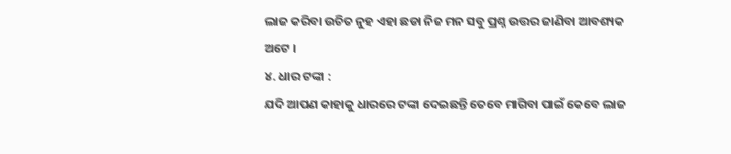ଲାଜ କରିବା ଉଚିତ ନୁହ ଏହା ଛଡା ନିଜ ମନ ସବୁ ପ୍ରଶ୍ନ ଉତ୍ତର ଜାଣିବା ଆବଶ୍ୟକ ଅଟେ ।
୪. ଧାର ଟଙ୍କା :
ଯଦି ଆପଣ କାହାକୁ ଧାରରେ ଟଙ୍କା ଦେଇଛନ୍ତି ତେବେ ମାଗିବା ପାଇଁ କେବେ ଲାଜ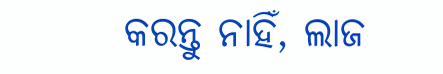କରନ୍ତୁ ନାହିଁ, ଲାଜ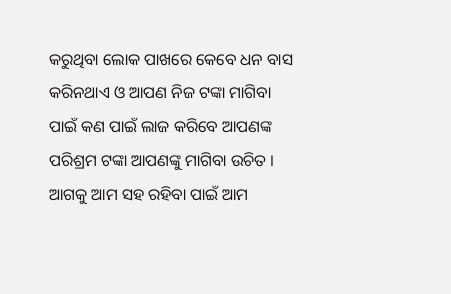କରୁଥିବା ଲୋକ ପାଖରେ କେବେ ଧନ ବାସ କରିନଥାଏ ଓ ଆପଣ ନିଜ ଟଙ୍କା ମାଗିବା ପାଇଁ କଣ ପାଇଁ ଲାଜ କରିବେ ଆପଣଙ୍କ ପରିଶ୍ରମ ଟଙ୍କା ଆପଣଙ୍କୁ ମାଗିବା ଉଚିତ । ଆଗକୁ ଆମ ସହ ରହିବା ପାଇଁ ଆମ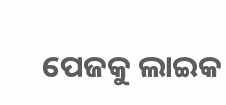ପେଜକୁ ଲାଇକ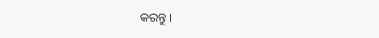କରନ୍ତୁ ।